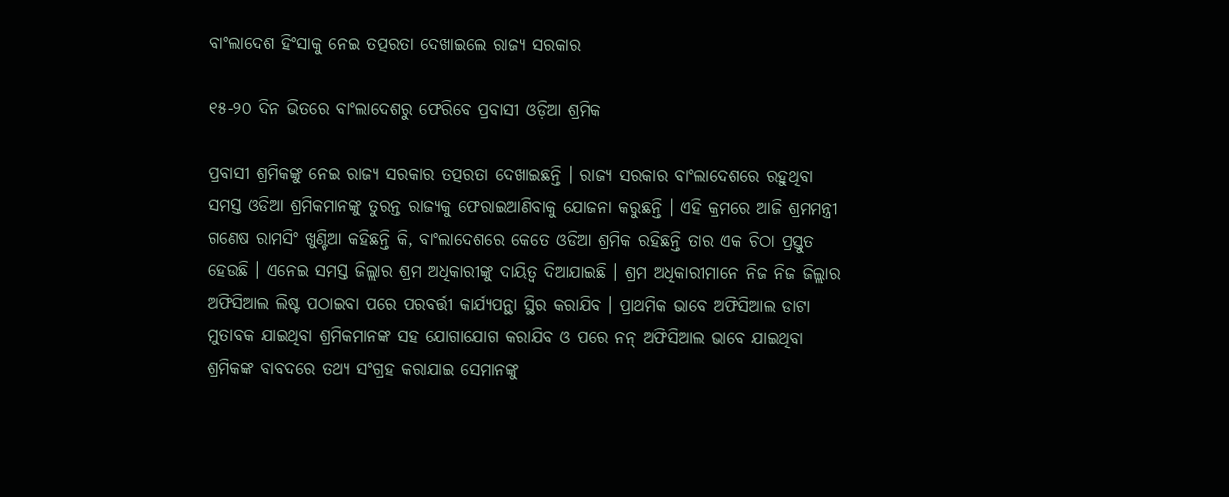ବାଂଲାଦେଶ ହିଂସାକୁ ନେଇ ତତ୍ପରତା ଦେଖାଇଲେ ରାଜ୍ୟ ସରକାର

୧୫-୨୦ ଦିନ ଭିତରେ ବାଂଲାଦେଶରୁ ଫେରିବେ ପ୍ରବାସୀ ଓଡ଼ିଆ ଶ୍ରମିକ

ପ୍ରବାସୀ ଶ୍ରମିକଙ୍କୁ ନେଇ ରାଜ୍ୟ ସରକାର ତତ୍ପରତା ଦେଖାଇଛନ୍ତି । ରାଜ୍ୟ ସରକାର ବାଂଲାଦେଶରେ ରହୁଥିବା ସମସ୍ତ ଓଡିଆ ଶ୍ରମିକମାନଙ୍କୁ ତୁରନ୍ତ ରାଜ୍ୟକୁ ଫେରାଇଆଣିବାକୁ ଯୋଜନା କରୁଛନ୍ତି । ଏହି କ୍ରମରେ ଆଜି ଶ୍ରମମନ୍ତ୍ରୀ ଗଣେଷ ରାମସିଂ ଖୁଣ୍ଟିଆ କହିଛନ୍ତି କି, ବାଂଲାଦେଶରେ କେତେ ଓଡିଆ ଶ୍ରମିକ ରହିଛନ୍ତି ତାର ଏକ ଚିଠା ପ୍ରସ୍ତୁତ ହେଉଛି । ଏନେଇ ସମସ୍ତ ଜିଲ୍ଲାର ଶ୍ରମ ଅଧିକାରୀଙ୍କୁ ଦାୟିତ୍ୱ ଦିଆଯାଇଛି । ଶ୍ରମ ଅଧିକାରୀମାନେ ନିଜ ନିଜ ଜିଲ୍ଲାର ଅଫିସିଆଲ ଲିଷ୍ଟ ପଠାଇବା ପରେ ପରବର୍ତ୍ତୀ କାର୍ଯ୍ୟପନ୍ଥା ସ୍ଥିର କରାଯିବ । ପ୍ରାଥମିକ ଭାବେ ଅଫିସିଆଲ ଡାଟା ମୁତାବକ ଯାଇଥିବା ଶ୍ରମିକମାନଙ୍କ ସହ ଯୋଗାଯୋଗ କରାଯିବ ଓ ପରେ ନନ୍ ଅଫିସିଆଲ ଭାବେ ଯାଇଥିବା ଶ୍ରମିକଙ୍କ ବାବଦରେ ତଥ୍ୟ ସଂଗ୍ରହ କରାଯାଇ ସେମାନଙ୍କୁ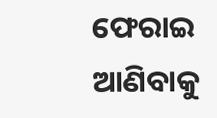ଫେରାଇ ଆଣିବାକୁ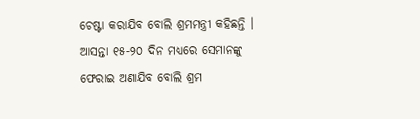ଚେଷ୍ଟା କରାଯିବ ବୋଲି ଶ୍ରମମନ୍ତ୍ରୀ କହିଛନ୍ତି । ଆସନ୍ତା ୧୫-୨୦ ଦିନ ମଧ୍ୟରେ ସେମାନଙ୍କୁ ଫେରାଇ ଅଣାଯିବ ବୋଲି ଶ୍ରମ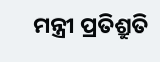ମନ୍ତ୍ରୀ ପ୍ରତିଶ୍ରୁତି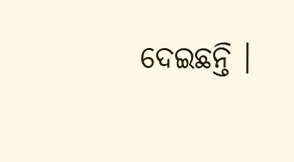ଦେଇଛନ୍ତି ।